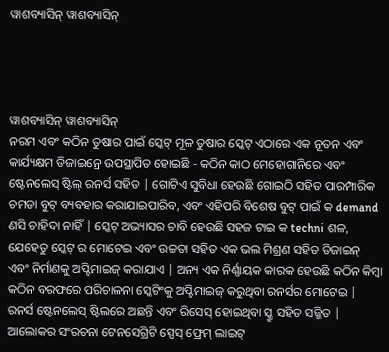ୱାଶବ୍ୟାସିନ୍ ୱାଶବ୍ୟାସିନ୍




ୱାଶବ୍ୟାସିନ୍ ୱାଶବ୍ୟାସିନ୍
ନରମ ଏବଂ କଠିନ ତୁଷାର ପାଇଁ ସ୍କେଟ୍ ମୂଳ ତୁଷାର ସ୍କେଟ୍ ଏଠାରେ ଏକ ନୂତନ ଏବଂ କାର୍ଯ୍ୟକ୍ଷମ ଡିଜାଇନ୍ରେ ଉପସ୍ଥାପିତ ହୋଇଛି - କଠିନ କାଠ ମେହୋଗାନିରେ ଏବଂ ଷ୍ଟେନଲେସ୍ ଷ୍ଟିଲ୍ ରନର୍ସ ସହିତ | ଗୋଟିଏ ସୁବିଧା ହେଉଛି ଗୋଇଠି ସହିତ ପାରମ୍ପାରିକ ଚମଡା ବୁଟ୍ ବ୍ୟବହାର କରାଯାଇପାରିବ, ଏବଂ ଏହିପରି ବିଶେଷ ବୁଟ୍ ପାଇଁ କ demand ଣସି ଚାହିଦା ନାହିଁ | ସ୍କେଟ୍ ଅଭ୍ୟାସର ଚାବି ହେଉଛି ସହଜ ଟାଇ କ techni ଶଳ, ଯେହେତୁ ସ୍କେଟ୍ ର ମୋଟେଇ ଏବଂ ଉଚ୍ଚତା ସହିତ ଏକ ଭଲ ମିଶ୍ରଣ ସହିତ ଡିଜାଇନ୍ ଏବଂ ନିର୍ମାଣକୁ ଅପ୍ଟିମାଇଜ୍ କରାଯାଏ | ଅନ୍ୟ ଏକ ନିର୍ଣ୍ଣାୟକ କାରକ ହେଉଛି କଠିନ କିମ୍ବା କଠିନ ବରଫରେ ପରିଚାଳନା ସ୍କେଟିଂକୁ ଅପ୍ଟିମାଇଜ୍ କରୁଥିବା ରନର୍ସର ମୋଟେଇ | ରନର୍ସ ଷ୍ଟେନଲେସ୍ ଷ୍ଟିଲରେ ଅଛନ୍ତି ଏବଂ ରିସେସ୍ ହୋଇଥିବା ସ୍କ୍ରୁ ସହିତ ସଜ୍ଜିତ |
ଆଲୋକର ସଂରଚନା ଟେନସେଗ୍ରିଟି ସ୍ପେସ୍ ଫ୍ରେମ୍ ଲାଇଟ୍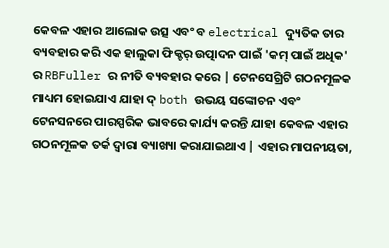କେବଳ ଏହାର ଆଲୋକ ଉତ୍ସ ଏବଂ ବ electrical ଦ୍ୟୁତିକ ତାର ବ୍ୟବହାର କରି ଏକ ହାଲୁକା ଫିକ୍ଚର୍ ଉତ୍ପାଦନ ପାଇଁ 'କମ୍ ପାଇଁ ଅଧିକ' ର RBFuller ର ନୀତି ବ୍ୟବହାର କରେ | ଟେନସେଗ୍ରିଟି ଗଠନମୂଳକ ମାଧ୍ୟମ ହୋଇଯାଏ ଯାହା ଦ୍ both ଉଭୟ ସଙ୍କୋଚନ ଏବଂ ଟେନସନରେ ପାରସ୍ପରିକ ଭାବରେ କାର୍ଯ୍ୟ କରନ୍ତି ଯାହା କେବଳ ଏହାର ଗଠନମୂଳକ ତର୍କ ଦ୍ୱାରା ବ୍ୟାଖ୍ୟା କରାଯାଇଥାଏ | ଏହାର ମାପନୀୟତା,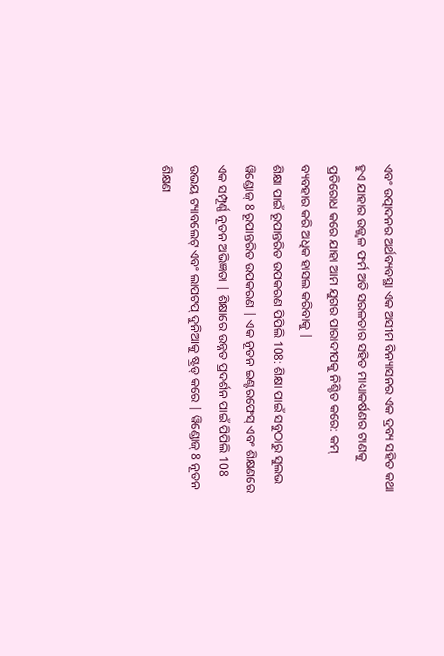ଏବଂ ଉତ୍ପାଦନର ଅର୍ଥବ୍ୟବସ୍ଥା ଏକ ଅସୀମ ବିନ୍ୟାସନର ଏକ ଦ୍ରବ୍ୟ ସହିତ କଥା ହୁଏ ଯାହାର ଉଜ୍ଜ୍ୱଳ ଫର୍ମ ଅତି ସରଳତାର ସହିତ ମାଧ୍ୟାକର୍ଷଣର ଟାଣକୁ ପ୍ରତିରୋଧ କରେ ଯାହା ଆମ ଯୁଗର ପାରାଦୀପକୁ ନିଶ୍ଚିତ କରେ: କମ୍ ବ୍ୟବହାର କରି ଅଧିକ ହାସଲ କରିବାକୁ |
ଶିକ୍ଷା ପାଇଁ ରୂପାନ୍ତରିତ ଉପକରଣ ପିପିଲି 108: ଶିକ୍ଷା ପାଇଁ ସବୁଠାରୁ ସୁଲଭ ୱିଣ୍ଡୋଜ୍ 8 ରୂପାନ୍ତରିତ ଉପକରଣ | ଏକ ନୂତନ ଇଣ୍ଟରଫେସ୍ ଏବଂ ଶିକ୍ଷଣରେ ଏକ ସମ୍ପୂର୍ଣ୍ଣ ନୂତନ ଅଭିଜ୍ଞତା | ଶିକ୍ଷାରେ ଉନ୍ନତ ପ୍ରଦର୍ଶନ ପାଇଁ ପିପିଲି 108 ଉଭୟ ଟ୍ୟାବଲେଟ୍ ଏବଂ ଲାପଟପ୍ ଦୁନିଆକୁ ଷ୍ଟ୍ରଡ୍ କରେ | ୱିଣ୍ଡୋଜ୍ 8 ନୂତନ ଶିକ୍ଷଣ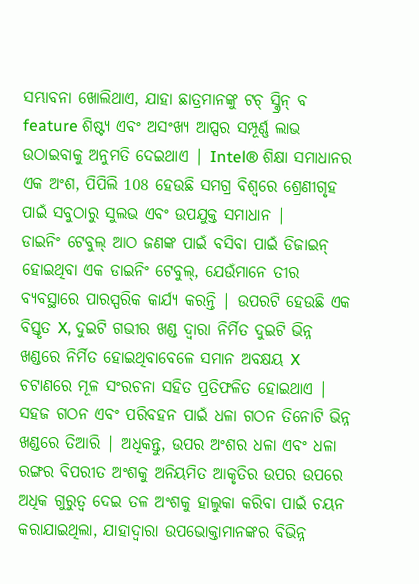ସମ୍ଭାବନା ଖୋଲିଥାଏ, ଯାହା ଛାତ୍ରମାନଙ୍କୁ ଟଚ୍ ସ୍କ୍ରିନ୍ ବ feature ଶିଷ୍ଟ୍ୟ ଏବଂ ଅସଂଖ୍ୟ ଆପ୍ସର ସମ୍ପୂର୍ଣ୍ଣ ଲାଭ ଉଠାଇବାକୁ ଅନୁମତି ଦେଇଥାଏ | Intel® ଶିକ୍ଷା ସମାଧାନର ଏକ ଅଂଶ, ପିପିଲି 108 ହେଉଛି ସମଗ୍ର ବିଶ୍ୱରେ ଶ୍ରେଣୀଗୃହ ପାଇଁ ସବୁଠାରୁ ସୁଲଭ ଏବଂ ଉପଯୁକ୍ତ ସମାଧାନ |
ଡାଇନିଂ ଟେବୁଲ୍ ଆଠ ଜଣଙ୍କ ପାଇଁ ବସିବା ପାଇଁ ଡିଜାଇନ୍ ହୋଇଥିବା ଏକ ଡାଇନିଂ ଟେବୁଲ୍, ଯେଉଁମାନେ ତୀର ବ୍ୟବସ୍ଥାରେ ପାରସ୍ପରିକ କାର୍ଯ୍ୟ କରନ୍ତି | ଉପରଟି ହେଉଛି ଏକ ବିସ୍ତୃତ X, ଦୁଇଟି ଗଭୀର ଖଣ୍ଡ ଦ୍ୱାରା ନିର୍ମିତ ଦୁଇଟି ଭିନ୍ନ ଖଣ୍ଡରେ ନିର୍ମିତ ହୋଇଥିବାବେଳେ ସମାନ ଅବକ୍ଷୟ X ଚଟାଣରେ ମୂଳ ସଂରଚନା ସହିତ ପ୍ରତିଫଳିତ ହୋଇଥାଏ | ସହଜ ଗଠନ ଏବଂ ପରିବହନ ପାଇଁ ଧଳା ଗଠନ ତିନୋଟି ଭିନ୍ନ ଖଣ୍ଡରେ ତିଆରି | ଅଧିକନ୍ତୁ, ଉପର ଅଂଶର ଧଳା ଏବଂ ଧଳା ରଙ୍ଗର ବିପରୀତ ଅଂଶକୁ ଅନିୟମିତ ଆକୃତିର ଉପର ଉପରେ ଅଧିକ ଗୁରୁତ୍ୱ ଦେଇ ତଳ ଅଂଶକୁ ହାଲୁକା କରିବା ପାଇଁ ଚୟନ କରାଯାଇଥିଲା, ଯାହାଦ୍ୱାରା ଉପଭୋକ୍ତାମାନଙ୍କର ବିଭିନ୍ନ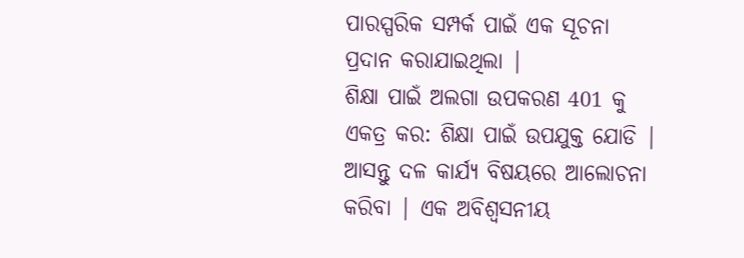ପାରସ୍ପରିକ ସମ୍ପର୍କ ପାଇଁ ଏକ ସୂଚନା ପ୍ରଦାନ କରାଯାଇଥିଲା |
ଶିକ୍ଷା ପାଇଁ ଅଲଗା ଉପକରଣ 401 କୁ ଏକତ୍ର କର: ଶିକ୍ଷା ପାଇଁ ଉପଯୁକ୍ତ ଯୋଡି | ଆସନ୍ତୁ ଦଳ କାର୍ଯ୍ୟ ବିଷୟରେ ଆଲୋଚନା କରିବା | ଏକ ଅବିଶ୍ୱସନୀୟ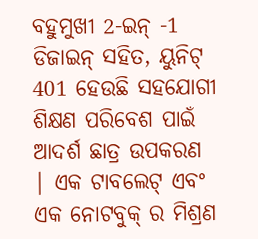ବହୁମୁଖୀ 2-ଇନ୍ -1 ଡିଜାଇନ୍ ସହିତ, ୟୁନିଟ୍ 401 ହେଉଛି ସହଯୋଗୀ ଶିକ୍ଷଣ ପରିବେଶ ପାଇଁ ଆଦର୍ଶ ଛାତ୍ର ଉପକରଣ | ଏକ ଟାବଲେଟ୍ ଏବଂ ଏକ ନୋଟବୁକ୍ ର ମିଶ୍ରଣ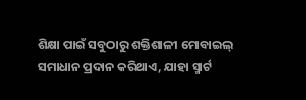ଶିକ୍ଷା ପାଇଁ ସବୁଠାରୁ ଶକ୍ତିଶାଳୀ ମୋବାଇଲ୍ ସମାଧାନ ପ୍ରଦାନ କରିଥାଏ, ଯାହା ସ୍ମାର୍ଟ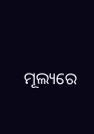ମୂଲ୍ୟରେ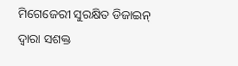ମିଗେଜେରୀ ସୁରକ୍ଷିତ ଡିଜାଇନ୍ ଦ୍ୱାରା ସଶକ୍ତ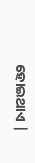ହୋଇଥାଏ |